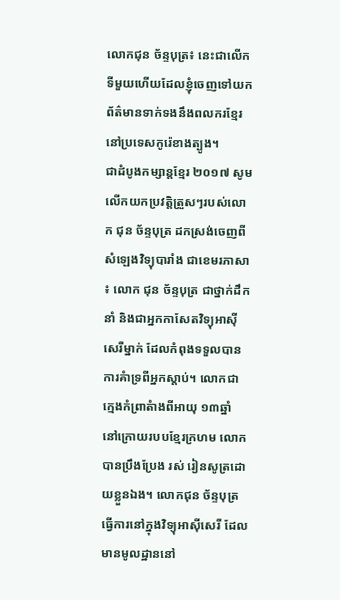លោកជុន ច័ន្ទបុត្រ៖ នេះជាលើកទីមួយហើយដែលខ្ញុំចេញទៅយកព័ត៌មានទាក់ទងនឹងពលករខ្មែរនៅប្រទេសកូរ៉េខាងត្បូង។
ជាដំបូងកម្សាន្តខ្មែរ ២០១៧ សូមលើកយកប្រវត្តិត្រួសៗរបស់លោក ជុន ច័ន្ទបុត្រ ដកស្រង់ចេញពី សំឡេងវិទ្យុបារាំង ជាខេមរភាសា ៖ លោក ជុន ច័ន្ទបុត្រ ជាថ្នាក់ដឹកនាំ និងជាអ្នកកាសែតវិទ្យុអាស៊ីសេរីម្នាក់ ដែលកំពុងទទួលបានការគំាទ្រពីអ្នកស្តាប់។ លោកជាក្មេងកំព្រាតំាងពីអាយុ ១៣ឆ្នាំ នៅក្រោយរបបខ្មែរក្រហម លោក បានប្រឹងប្រែង រស់ រៀនសូត្រដោយខ្លួនឯង។ លោកជុន ច័ន្ទបុត្រ ធ្វើការនៅក្នុងវិទ្យុអាស៊ីសេរី ដែលមានមូលដ្ឋាននៅ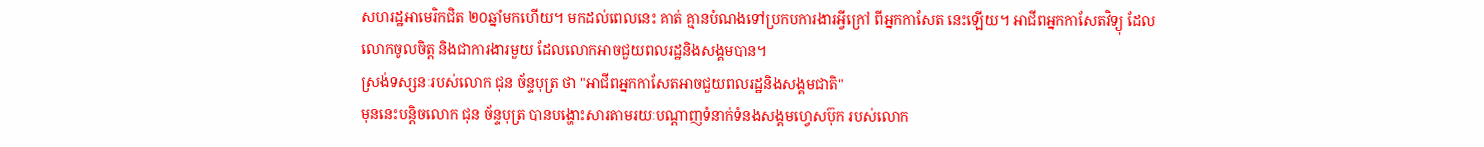សហរដ្ឋអាមេរិកជិត ២០ឆ្នាំមកហើយ។ មកដល់ពេលនេះ គាត់ គ្មានបំណងទៅប្រកបការងារអ្វីក្រៅ ពីអ្នកកាសែត នេះឡើយ។ អាជីពអ្នកកាសែតវិទ្យុ ដែលលោកចូលចិត្ត និងជាការងារមួយ ដែលលោកអាចជួយពលរដ្ឋនិងសង្គមបាន។
ស្រង់ទស្សនៈរបស់លោក ជុន ច័ន្ទបុត្រ ថា "អាជីពអ្នកកាសែតអាចជួយពលរដ្ឋនិងសង្គមជាតិ"
មុននេះបន្តិចលោក ជុន ច័ន្ទបុត្រ បានបង្ហោះសារតាមរយៈបណ្ដាញទំនាក់ទំនងសង្គមហ្វេសប៊ុក របស់លោក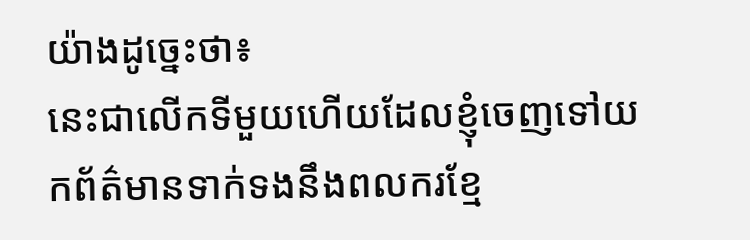យ៉ាងដូច្នេះថា៖
នេះជាលើកទីមួយហើយដែលខ្ញុំចេញទៅយកព័ត៌មានទាក់ទងនឹងពលករខ្មែ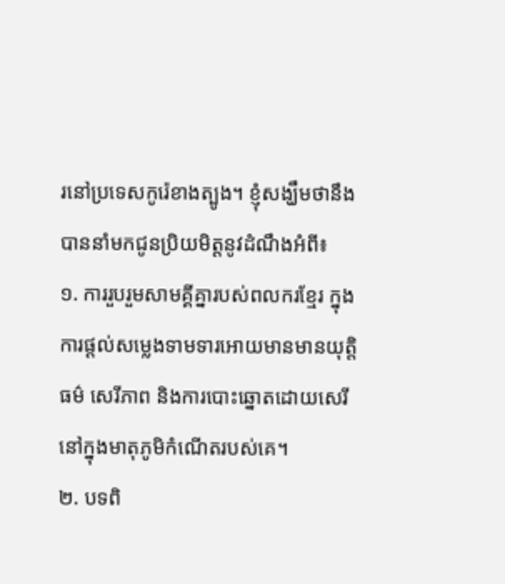រនៅប្រទេសកូរ៉េខាងត្បូង។ ខ្ញុំសង្ឃឹមថានឹងបាននាំមកជូនប្រិយមិត្តនូវដំណឹងអំពី៖
១. ការរួបរួមសាមគ្គីគ្នារបស់ពលករខ្មែរ ក្នុងការផ្តល់សម្លេងទាមទារអោយមានមានយុត្តិធម៌ សេរីភាព និងការបោះឆ្នោតដោយសេរី នៅក្នុងមាតុភូមិកំណើតរបស់គេ។
២. បទពិ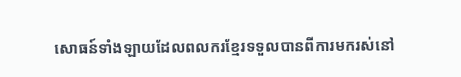សោធន៍ទាំងឡាយដែលពលករខ្មែរទទួលបានពីការមករស់នៅ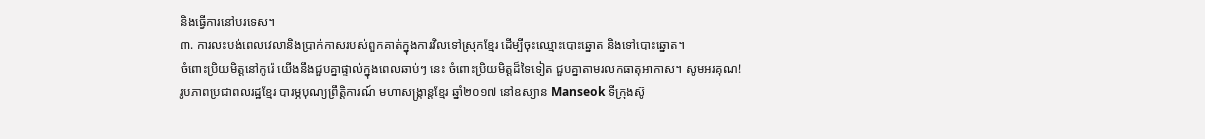និងធ្វើការនៅបរទេស។
៣. ការលះបង់ពេលវេលានិងប្រាក់កាសរបស់ពួកគាត់ក្នុងការវិលទៅស្រុកខ្មែរ ដើម្បីចុះឈ្មោះបោះឆ្នោត និងទៅបោះឆ្នោត។
ចំពោះប្រិយមិត្តនៅកូរ៉េ យើងនឹងជួបគ្នាផ្ទាល់ក្នុងពេលឆាប់ៗ នេះ ចំពោះប្រិយមិត្តដ៏ទៃទៀត ជួបគ្នាតាមរលកធាតុអាកាស។ សូមអរគុណ!
រូបភាពប្រជាពលរដ្ឋខ្មែរ បារម្ភបុណ្យព្រឹត្តិការណ៍ មហាសង្រ្កាន្ដខ្មែរ ឆ្នាំ២០១៧ នៅឧស្យាន Manseok ទីក្រុងស៊ូ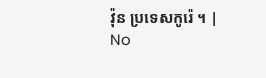វ៉ុន ប្រទេសកូរ៉េ ។ |
No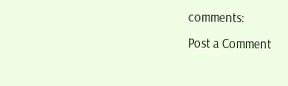comments:
Post a Comment